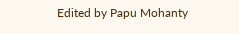Edited by Papu Mohanty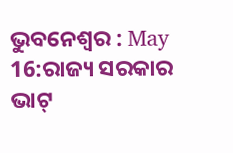ଭୁବନେଶ୍ୱର : May 16:ରାଜ୍ୟ ସରକାର ଭାଟ୍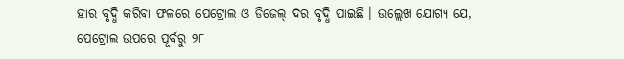ହାର ବୃଦ୍ଧି କରିବା ଫଳରେ ପେଟ୍ରୋଲ ଓ ଡିଜେଲ୍ ଦର ବୃଦ୍ଧି ପାଇଛି । ଉଲ୍ଲେଖ ଯୋଗ୍ୟ ଯେ, ପେଟ୍ରୋଲ ଉପରେ ପୂର୍ବରୁ ୨୮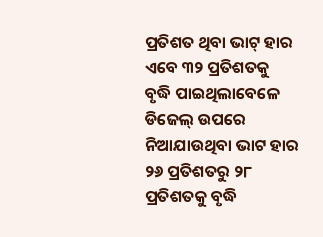ପ୍ରତିଶତ ଥିବା ଭାଟ୍ ହାର ଏବେ ୩୨ ପ୍ରତିଶତକୁ ବୃଦ୍ଧି ପାଇଥିଲାବେଳେ ଡିଜେଲ୍ ଉପରେ ନିଆଯାଉଥିବା ଭାଟ ହାର ୨୬ ପ୍ରତିଶତରୁ ୨୮ ପ୍ରତିଶତକୁ ବୃଦ୍ଧି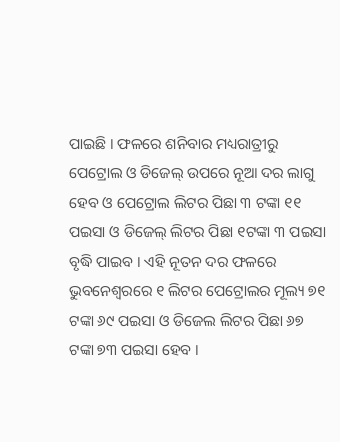ପାଇଛି । ଫଳରେ ଶନିବାର ମଧ୍ୟରାତ୍ରୀରୁ ପେଟ୍ରୋଲ ଓ ଡିଜେଲ୍ ଉପରେ ନୂଆ ଦର ଲାଗୁ ହେବ ଓ ପେଟ୍ରୋଲ ଲିଟର ପିଛା ୩ ଟଙ୍କା ୧୧ ପଇସା ଓ ଡିଜେଲ୍ ଲିଟର ପିଛା ୧ଟଙ୍କା ୩ ପଇସା ବୃଦ୍ଧି ପାଇବ । ଏହି ନୂତନ ଦର ଫଳରେ ଭୁବନେଶ୍ୱରରେ ୧ ଲିଟର ପେଟ୍ରୋଲର ମୂଲ୍ୟ ୭୧ ଟଙ୍କା ୬୯ ପଇସା ଓ ଡିଜେଲ ଲିଟର ପିଛା ୬୭ ଟଙ୍କା ୭୩ ପଇସା ହେବ ।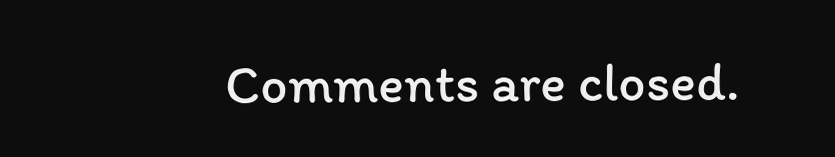Comments are closed.